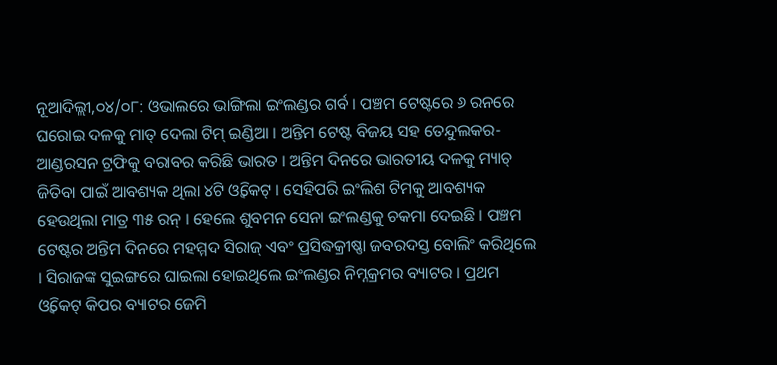ନୂଆଦିଲ୍ଲୀ,୦୪/୦୮: ଓଭାଲରେ ଭାଙ୍ଗିଲା ଇଂଲଣ୍ଡର ଗର୍ବ । ପଞ୍ଚମ ଟେଷ୍ଟରେ ୬ ରନରେ ଘରୋଇ ଦଳକୁ ମାତ୍ ଦେଲା ଟିମ୍ ଇଣ୍ଡିଆ । ଅନ୍ତିମ ଟେଷ୍ଟ ବିଜୟ ସହ ତେନ୍ଦୁଲକର-ଆଣ୍ଡରସନ ଟ୍ରଫିକୁ ବରାବର କରିଛି ଭାରତ । ଅନ୍ତିମ ଦିନରେ ଭାରତୀୟ ଦଳକୁ ମ୍ୟାଚ୍ ଜିତିବା ପାଇଁ ଆବଶ୍ୟକ ଥିଲା ୪ଟି ଓ୍ବିକେଟ୍ । ସେହିପରି ଇଂଲିଶ ଟିମକୁ ଆବଶ୍ୟକ ହେଉଥିଲା ମାତ୍ର ୩୫ ରନ୍ । ହେଲେ ଶୁବମନ ସେନା ଇଂଲଣ୍ଡକୁ ଚକମା ଦେଇଛି । ପଞ୍ଚମ ଟେଷ୍ଟର ଅନ୍ତିମ ଦିନରେ ମହମ୍ମଦ ସିରାଜ୍ ଏବଂ ପ୍ରସିଦ୍ଧକ୍ରୀଷ୍ଣା ଜବରଦସ୍ତ ବୋଲିଂ କରିଥିଲେ । ସିରାଜଙ୍କ ସୁଇଙ୍ଗରେ ଘାଇଲା ହୋଇଥିଲେ ଇଂଲଣ୍ଡର ନିମ୍ନକ୍ରମର ବ୍ୟାଟର । ପ୍ରଥମ ଓ୍ବିକେଟ୍ କିପର ବ୍ୟାଟର ଜେମି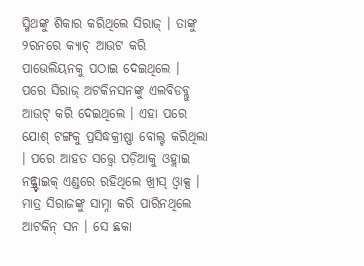ସ୍ମିଥଙ୍କୁ ଶିକାର କରିଥିଲେ ସିରାଜ୍ । ତାଙ୍କୁ ୨ରନରେ କ୍ୟାଚ୍ ଆଉଟ କରି ପାଭେଲିୟନକୁ ପଠାଇ ଦେଇଥିଲେ । ପରେ ସିରାଜ୍ ଅଟକିନସନଙ୍କୁ ଏଲବିଡବ୍ଲୁ ଆଉଟ୍ କରି ଦେଇଥିଲେ । ଏହା ପରେ ଯୋଶ୍ ଟଙ୍ଗକୁ ପ୍ରସିଦ୍ଧକ୍ରୀଷ୍ଣା ବୋଲ୍ଟ କରିଥିଲା । ପରେ ଆହତ ସତ୍ତ୍ବେ ପଡ଼ିଆକୁ ଓହ୍ଲାଇ ନନ୍ଷ୍ଟ୍ରାଇକ୍ ଏଣ୍ଡରେ ରହିଥିଲେ ଖ୍ରୀସ୍ ଓ୍ବାକ୍ସ । ମାତ୍ର ସିରାଜଙ୍କୁ ସାମ୍ନା କରି ପାରିନଥିଲେ ଆଟକିନ୍ ସନ । ସେ ଛକା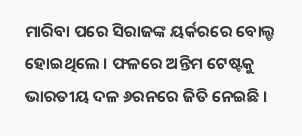ମାରିବା ପରେ ସିରାଜଙ୍କ ୟର୍କରରେ ବୋଲ୍ଡ ହୋଇଥିଲେ । ଫଳରେ ଅନ୍ତିମ ଟେଷ୍ଟକୁ ଭାରତୀୟ ଦଳ ୬ରନରେ ଜିତି ନେଇଛି ।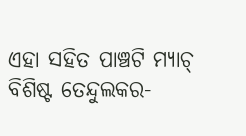ଏହା ସହିତ ପାଞ୍ଚଟି ମ୍ୟାଚ୍ ବିଶିଷ୍ଟ ତେନ୍ଦୁଲକର-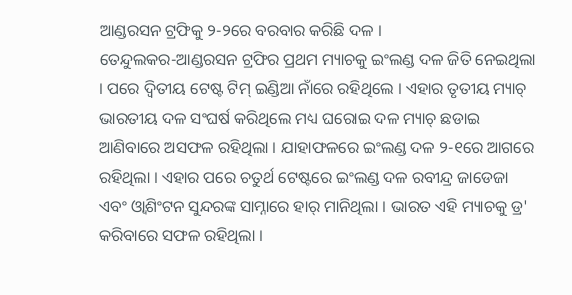ଆଣ୍ଡରସନ ଟ୍ରଫିକୁ ୨-୨ରେ ବରବାର କରିଛି ଦଳ ।
ତେନ୍ଦୁଲକର-ଆଣ୍ଡରସନ ଟ୍ରଫିର ପ୍ରଥମ ମ୍ୟାଚକୁ ଇଂଲଣ୍ଡ ଦଳ ଜିତି ନେଇଥିଲା । ପରେ ଦ୍ବିତୀୟ ଟେଷ୍ଟ ଟିମ୍ ଇଣ୍ଡିଆ ନାଁରେ ରହିଥିଲେ । ଏହାର ତୃତୀୟ ମ୍ୟାଚ୍ ଭାରତୀୟ ଦଳ ସଂଘର୍ଷ କରିଥିଲେ ମଧ୍ୟ ଘରୋଇ ଦଳ ମ୍ୟାଚ୍ ଛଡାଇ ଆଣିବାରେ ଅସଫଳ ରହିଥିଲା । ଯାହାଫଳରେ ଇଂଲଣ୍ଡ ଦଳ ୨-୧ରେ ଆଗରେ ରହିଥିଲା । ଏହାର ପରେ ଚତୁର୍ଥ ଟେଷ୍ଟରେ ଇଂଲଣ୍ଡ ଦଳ ରବୀନ୍ଦ୍ର ଜାଡେଜା ଏବଂ ଓ୍ବାଶିଂଟନ ସୁନ୍ଦରଙ୍କ ସାମ୍ନାରେ ହାର୍ ମାନିଥିଲା । ଭାରତ ଏହି ମ୍ୟାଚକୁ ଡ୍ର' କରିବାରେ ସଫଳ ରହିଥିଲା ।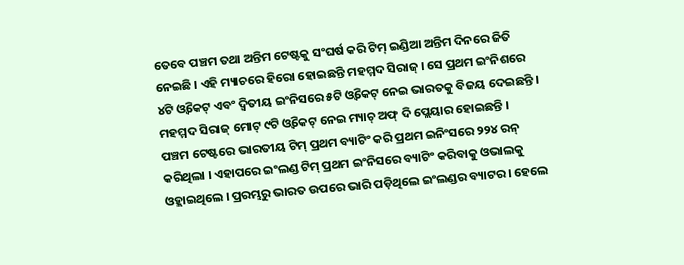ତେବେ ପଞ୍ଚମ ତଥା ଅନ୍ତିମ ଟେଷ୍ଟକୁ ସଂଘର୍ଷ କରି ଟିମ୍ ଇଣ୍ଡିଆ ଅନ୍ତିମ ଦିନରେ ଜିତି ନେଇଛି । ଏହି ମ୍ୟାଚରେ ହିରୋ ହୋଇଛନ୍ତି ମହମ୍ମଦ ସିରାଜ୍ । ସେ ପ୍ରଥମ ଇଂନିଶରେ ୪ଟି ଓ୍ବିକେଟ୍ ଏବଂ ଦ୍ବିତୀୟ ଇଂନିସରେ ୫ଟି ଓ୍ବିକେଟ୍ ନେଇ ଭାରତକୁ ବିଜୟ ଦେଇଛନ୍ତି । ମହମ୍ମଦ ସିରାଜ୍ ମୋଟ୍ ୯ଟି ଓ୍ବିକେଟ୍ ନେଇ ମ୍ୟାଚ୍ ଅଫ୍ ଦି ପ୍ଲେୟାର ହୋଇଛନ୍ତି ।
ପଞ୍ଚମ ଟେଷ୍ଟରେ ଭାରତୀୟ ଟିମ୍ ପ୍ରଥମ ବ୍ୟାଟିଂ କରି ପ୍ରଥମ ଇନିଂସରେ ୨୨୪ ରନ୍ କରିଥିଲା । ଏହାପରେ ଇଂଲଣ୍ଡ ଟିମ୍ ପ୍ରଥମ ଇଂନିସରେ ବ୍ୟାଟିଂ କରିବାକୁ ଓଭାଲକୁ ଓହ୍ଲାଇଥିଲେ । ପ୍ରରମ୍ଭରୁ ଭାରତ ଉପରେ ଭାରି ପଡ଼ିଥିଲେ ଇଂଲଣ୍ଡର ବ୍ୟାଟର । ହେଲେ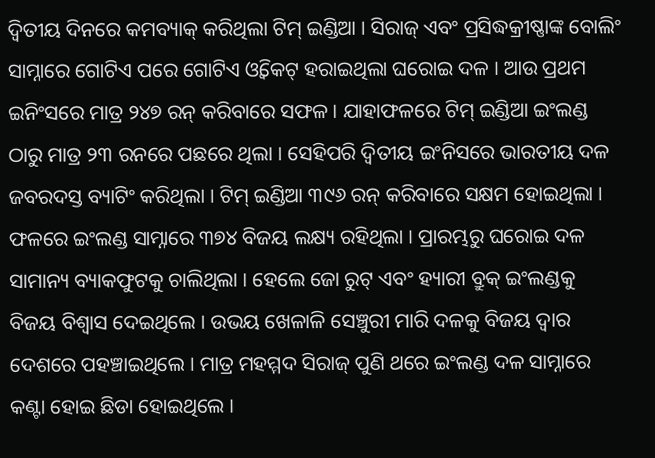ଦ୍ବିତୀୟ ଦିନରେ କମବ୍ୟାକ୍ କରିଥିଲା ଟିମ୍ ଇଣ୍ଡିଆ । ସିରାଜ୍ ଏବଂ ପ୍ରସିଦ୍ଧକ୍ରୀଷ୍ଣାଙ୍କ ବୋଲିଂ ସାମ୍ନାରେ ଗୋଟିଏ ପରେ ଗୋଟିଏ ଓ୍ବିକେଟ୍ ହରାଇଥିଲା ଘରୋଇ ଦଳ । ଆଉ ପ୍ରଥମ ଇନିଂସରେ ମାତ୍ର ୨୪୭ ରନ୍ କରିବାରେ ସଫଳ । ଯାହାଫଳରେ ଟିମ୍ ଇଣ୍ଡିଆ ଇଂଲଣ୍ଡ ଠାରୁ ମାତ୍ର ୨୩ ରନରେ ପଛରେ ଥିଲା । ସେହିପରି ଦ୍ବିତୀୟ ଇଂନିସରେ ଭାରତୀୟ ଦଳ ଜବରଦସ୍ତ ବ୍ୟାଟିଂ କରିଥିଲା । ଟିମ୍ ଇଣ୍ଡିଆ ୩୯୬ ରନ୍ କରିବାରେ ସକ୍ଷମ ହୋଇଥିଲା । ଫଳରେ ଇଂଲଣ୍ଡ ସାମ୍ନାରେ ୩୭୪ ବିଜୟ ଲକ୍ଷ୍ୟ ରହିଥିଲା । ପ୍ରାରମ୍ଭରୁ ଘରୋଇ ଦଳ ସାମାନ୍ୟ ବ୍ୟାକଫୁଟକୁ ଚାଲିଥିଲା । ହେଲେ ଜୋ ରୁଟ୍ ଏବଂ ହ୍ୟାରୀ ବ୍ରୁକ୍ ଇଂଲଣ୍ଡକୁ ବିଜୟ ବିଶ୍ବାସ ଦେଇଥିଲେ । ଉଭୟ ଖେଳାଳି ସେଞ୍ଚୁରୀ ମାରି ଦଳକୁ ବିଜୟ ଦ୍ବାର ଦେଶରେ ପହଞ୍ଚାଇଥିଲେ । ମାତ୍ର ମହମ୍ମଦ ସିରାଜ୍ ପୁଣି ଥରେ ଇଂଲଣ୍ଡ ଦଳ ସାମ୍ନାରେ କଣ୍ଟା ହୋଇ ଛିଡା ହୋଇଥିଲେ ।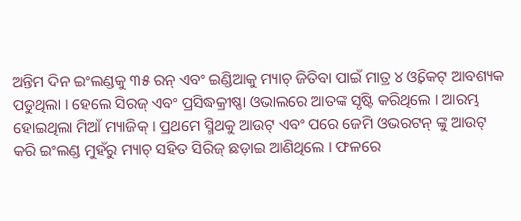ଅନ୍ତିମ ଦିନ ଇଂଲଣ୍ଡକୁ ୩୫ ରନ୍ ଏବଂ ଇଣ୍ଡିଆକୁ ମ୍ୟାଚ୍ ଜିତିବା ପାଇଁ ମାତ୍ର ୪ ଓ୍ବିକେଟ୍ ଆବଶ୍ୟକ ପଡୁଥିଲା । ହେଲେ ସିରଜ୍ ଏବଂ ପ୍ରସିଦ୍ଧକ୍ରୀଷ୍ଣା ଓଭାଲରେ ଆତଙ୍କ ସୃଷ୍ଟି କରିଥିଲେ । ଆରମ୍ଭ ହୋଇଥିଲା ମିଆଁ ମ୍ୟାଜିକ୍ । ପ୍ରଥମେ ସ୍ମିଥକୁ ଆଉଟ୍ ଏବଂ ପରେ ଜେମି ଓଭରଟନ୍ ଙ୍କୁ ଆଉଟ୍ କରି ଇଂଲଣ୍ଡ ମୁହଁରୁ ମ୍ୟାଚ୍ ସହିତ ସିରିଜ୍ ଛଡ଼ାଇ ଆଣିଥିଲେ । ଫଳରେ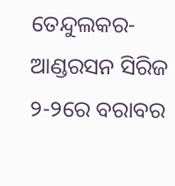ତେନ୍ଦୁଲକର-ଆଣ୍ଡରସନ ସିରିଜ ୨-୨ରେ ବରାବର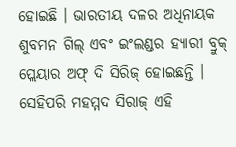ହୋଇଛି । ଭାରତୀୟ ଦଳର ଅଧିନାୟକ ଶୁବମନ ଗିଲ୍ ଏବଂ ଇଂଲଣ୍ଡର ହ୍ୟାରୀ ବ୍ରୁକ୍ ପ୍ଲେୟାର ଅଫ୍ ଦି ସିରିଜ୍ ହୋଇଛନ୍ତି । ସେହିପରି ମହମ୍ମଦ ସିରାଜ୍ ଏହି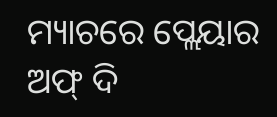ମ୍ୟାଚରେ ପ୍ଲେୟାର ଅଫ୍ ଦି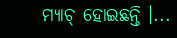ମ୍ୟାଚ୍ ହୋଇଛନ୍ତି ।...